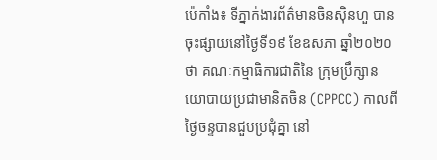ប៉េកាំង៖ ទីភ្នាក់ងារព័ត៌មានចិនស៊ិនហួ បានចុះផ្សាយនៅថ្ងៃទី១៩ ខែឧសភា ឆ្នាំ២០២០ថា គណៈកម្មាធិការជាតិនៃ ក្រុមប្រឹក្សានយោបាយប្រជាមានិតចិន (CPPCC) កាលពីថ្ងៃចន្ទបានជួបប្រជុំគ្នា នៅ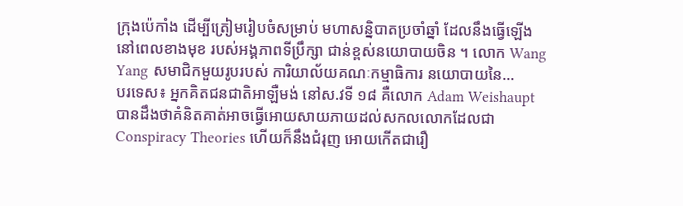ក្រុងប៉េកាំង ដើម្បីត្រៀមរៀបចំសម្រាប់ មហាសន្និបាតប្រចាំឆ្នាំ ដែលនឹងធ្វើឡើងនៅពេលខាងមុខ របស់អង្គភាពទីប្រឹក្សា ជាន់ខ្ពស់នយោបាយចិន ។ លោក Wang Yang សមាជិកមួយរូបរបស់ ការិយាល័យគណៈកម្មាធិការ នយោបាយនៃ...
បរទេស៖ អ្នកគិតជនជាតិអាឡឺមង់ នៅស.វទី ១៨ គឺលោក Adam Weishaupt បានដឹងថាគំនិតគាត់អាចធ្វើអោយសាយភាយដល់សកលលោកដែលជា Conspiracy Theories ហើយក៏នឹងជំរុញ អោយកើតជារឿ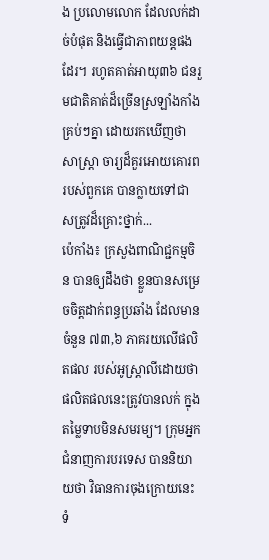ង ប្រលោមលោក ដែលលក់ដាច់បំផុត និងធ្វើជាភាពយន្តផងដែរ។ រហូតគាត់អាយុ៣៦ ជនរួមជាតិគាត់ដ៏ច្រើនស្រឡាំងកាំងគ្រប់ៗគ្នា ដោយរកឃើញថាសាស្រ្តា ចារ្យដ៏គួរអោយគោរព របស់ពួកគេ បានក្លាយទៅជា សត្រូវដ៏គ្រោះថ្នាក់...
ប៉េកាំង៖ ក្រសួងពាណិជ្ជកម្មចិន បានឲ្យដឹងថា ខ្លួនបានសម្រេចចិត្តដាក់ពន្ធប្រឆាំង ដែលមានចំនួន ៧៣,៦ ភាគរយលើផលិតផល របស់អូស្ត្រាលីដោយថា ផលិតផលនេះត្រូវបានលក់ ក្នុងតម្លៃទាបមិនសមរម្យ។ ក្រុមអ្នកជំនាញការបរទេស បាននិយាយថា វិធានការចុងក្រោយនេះ ទំ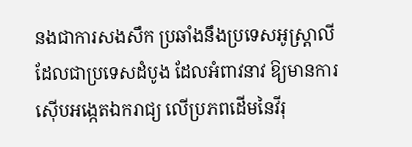នងជាការសងសឹក ប្រឆាំងនឹងប្រទេសអូស្រ្តាលី ដែលជាប្រទេសដំបូង ដែលអំពាវនាវ ឱ្យមានការស៊ើបអង្កេតឯករាជ្យ លើប្រភពដើមនៃវីរុ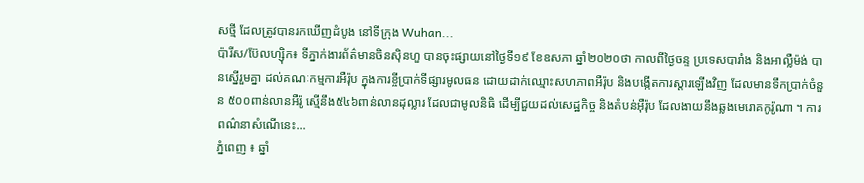សថ្មី ដែលត្រូវបានរកឃើញដំបូង នៅទីក្រុង Wuhan...
ប៉ារីស/ប៊ែលហ្ស៊ិក៖ ទីភ្នាក់ងារព័ត៌មានចិនស៊ិនហួ បានចុះផ្សាយនៅថ្ងៃទី១៩ ខែឧសភា ឆ្នាំ២០២០ថា កាលពីថ្ងៃចន្ទ ប្រទេសបារាំង និងអាល្លឺម៉ង់ បានស្នើរួមគ្នា ដល់គណៈកម្មការអឺរ៉ុប ក្នុងការខ្ចីប្រាក់ទីផ្សារមូលធន ដោយដាក់ឈ្មោះសហភាពអឺរ៉ុប និងបង្កើតការស្តារឡើងវិញ ដែលមានទឹកប្រាក់ចំនួន ៥០០ពាន់លានអឺរ៉ូ ស្មើនឹង៥៤៦ពាន់លានដុល្លារ ដែលជាមូលនិធិ ដើម្បីជួយដល់សេដ្ឋកិច្ច និងតំបន់អ៊ឺរ៉ុប ដែលងាយនឹងឆ្លងមេរោគកូរ៉ូណា ។ ការពណ៌នាសំណើនេះ...
ភ្នំពេញ ៖ ឆ្នាំ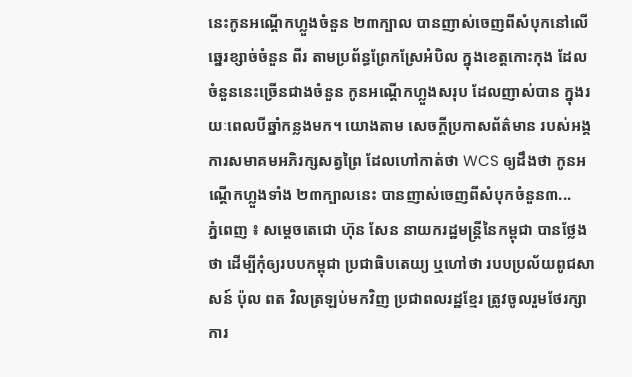នេះកូនអណ្ដើកហ្លួងចំនួន ២៣ក្បាល បានញាស់ចេញពីសំបុកនៅលើ ឆ្នេរខ្សាច់ចំនួន ពីរ តាមប្រព័ន្ធព្រែកស្រែអំបិល ក្នុងខេត្តកោះកុង ដែលចំនួននេះច្រើនជាងចំនួន កូនអណ្ដើកហ្លួងសរុប ដែលញាស់បាន ក្នុងរយៈពេលបីឆ្នាំកន្លងមក។ យោងតាម សេចក្តីប្រកាសព័ត៌មាន របស់អង្គការសមាគមអភិរក្សសត្វព្រៃ ដែលហៅកាត់ថា WCS ឲ្យដឹងថា កូនអណ្ដើកហ្លួងទាំង ២៣ក្បាលនេះ បានញាស់ចេញពីសំបុកចំនួន៣...
ភ្នំពេញ ៖ សម្ដេចតេជោ ហ៊ុន សែន នាយករដ្ឋមន្ដ្រីនៃកម្ពុជា បានថ្លែងថា ដើម្បីកុំឲ្យរបបកម្ពុជា ប្រជាធិបតេយ្យ ឬហៅថា របបប្រល័យពូជសាសន៍ ប៉ុល ពត វិលត្រឡប់មកវិញ ប្រជាពលរដ្ឋខ្មែរ ត្រូវចូលរួមថែរក្សា ការ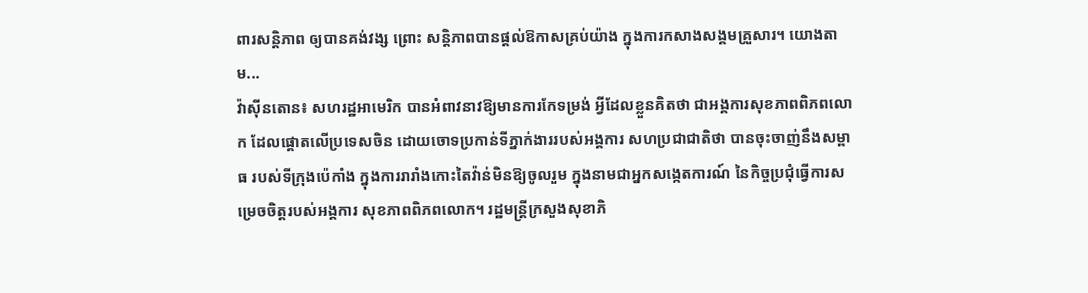ពារសន្តិភាព ឲ្យបានគង់វង្ស ព្រោះ សន្តិភាពបានផ្តល់ឱកាសគ្រប់យ៉ាង ក្នុងការកសាងសង្គមគ្រួសារ។ យោងតាម...
វ៉ាស៊ីនតោន៖ សហរដ្ឋអាមេរិក បានអំពាវនាវឱ្យមានការកែទម្រង់ អ្វីដែលខ្លួនគិតថា ជាអង្គការសុខភាពពិភពលោក ដែលផ្តោតលើប្រទេសចិន ដោយចោទប្រកាន់ទីភ្នាក់ងាររបស់អង្គការ សហប្រជាជាតិថា បានចុះចាញ់នឹងសម្ពាធ របស់ទីក្រុងប៉េកាំង ក្នុងការរារាំងកោះតៃវ៉ាន់មិនឱ្យចូលរួម ក្នុងនាមជាអ្នកសង្កេតការណ៍ នៃកិច្ចប្រជុំធ្វើការសម្រេចចិត្តរបស់អង្គការ សុខភាពពិភពលោក។ រដ្ឋមន្រ្តីក្រសួងសុខាភិ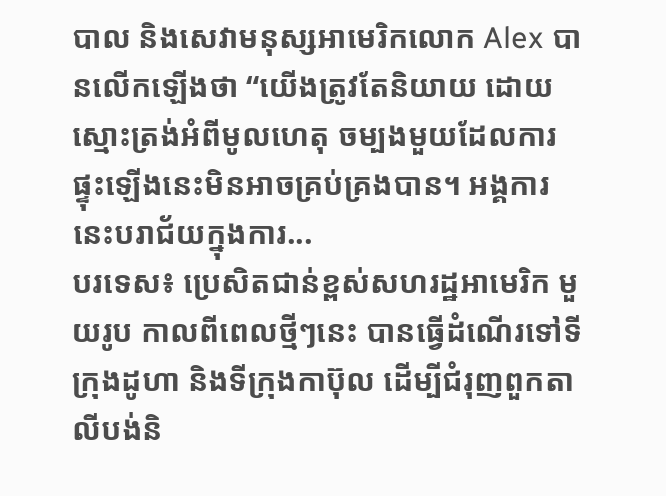បាល និងសេវាមនុស្សអាមេរិកលោក Alex បានលេីកឡេីងថា “យើងត្រូវតែនិយាយ ដោយស្មោះត្រង់អំពីមូលហេតុ ចម្បងមួយដែលការផ្ទុះឡើងនេះមិនអាចគ្រប់គ្រងបាន។ អង្គការនេះបរាជ័យក្នុងការ...
បរទេស៖ ប្រេសិតជាន់ខ្ពស់សហរដ្ឋអាមេរិក មួយរូប កាលពីពេលថ្មីៗនេះ បានធ្វើដំណើរទៅទីក្រុងដូហា និងទីក្រុងកាប៊ុល ដើម្បីជំរុញពួកតាលីបង់និ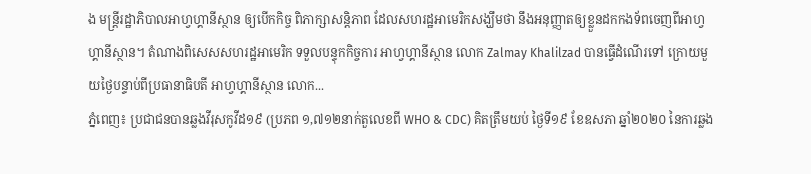ង មន្ត្រីរដ្ឋាភិបាលអាហ្វហ្គានីស្ថាន ឲ្យបើកកិច្ច ពិភាក្សាសន្តិភាព ដែលសហរដ្ឋអាមេរិកសង្ឃឹមថា នឹងអនុញ្ញាតឲ្យខ្លួនដកកងទ័ពចេញពីអាហ្វហ្គានីស្ថាន។ តំណាងពិសេសសហរដ្ឋអាមេរិក ទទួលបន្ទុកកិច្ចការ អាហ្វហ្គានីស្ថាន លោក Zalmay Khalilzad បានធ្វើដំណើរទៅ ក្រោយមួយថ្ងៃបន្ទាប់ពីប្រធានាធិបតី អាហ្វហ្គានីស្ថាន លោក...
ភ្នំពេញ៖ ប្រជាជនបានឆ្លងវីរុសកូវីដ១៩ (ប្រភព ១,៧១២នាក់តួលេខពី WHO & CDC) គិតត្រឹមយប់ ថ្ងៃទី១៩ ខែឧសភា ឆ្នាំ២០២០ នៃការឆ្លង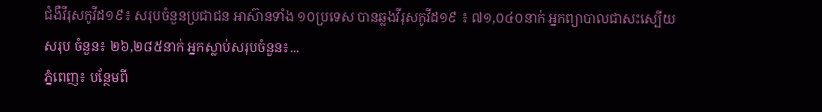ជំងឺវីរុសកូវីដ១៩៖ សរុបចំនួនប្រជាជន អាស៊ានទាំង ១០ប្រទេស បានឆ្លងវីរុសកូវីដ១៩ ៖ ៧១,០៤០នាក់ អ្នកព្យាបាលជាសះស្បើយសរុប ចំនួន៖ ២៦,២៨៥នាក់ អ្នកស្លាប់សរុបចំនួន៖...
ភ្នំពេញ៖ បន្ថែមពី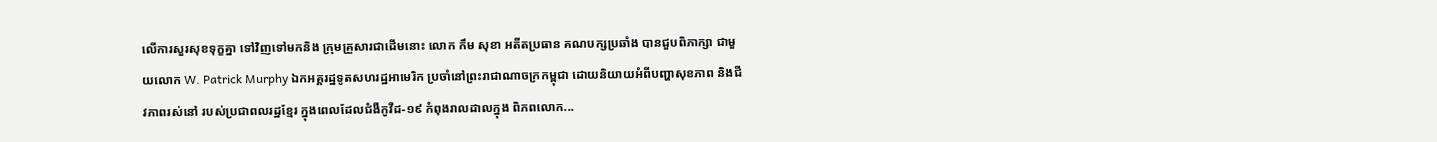លើការសួរសុខទុក្ខគ្នា ទៅវិញទៅមកនិង ក្រុមគ្រួសារជាដើមនោះ លោក កឹម សុខា អតីតប្រធាន គណបក្សប្រឆាំង បានជួបពិភាក្សា ជាមួយលោក W. Patrick Murphy ឯកអគ្គរដ្ឋទូតសហរដ្ឋអាមេរិក ប្រចាំនៅព្រះរាជាណាចក្រកម្ពុជា ដោយនិយាយអំពីបញ្ហាសុខភាព និងជីវភាពរស់នៅ របស់ប្រជាពលរដ្ឋខ្មែរ ក្នុងពេលដែលជំងឺកូវីដ-១៩ កំពុងរាលដាលក្នុង ពិភពលោក...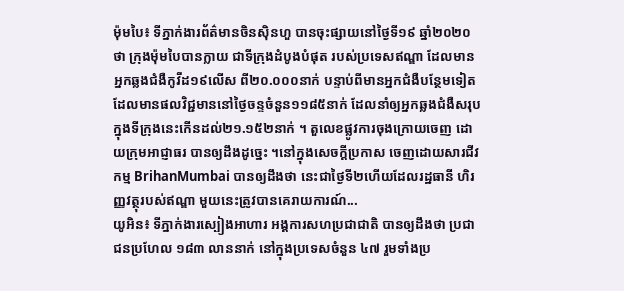ម៉ុមបៃ៖ ទីភ្នាក់ងារព័ត៌មានចិនស៊ិនហួ បានចុះផ្សាយនៅថ្ងៃទី១៩ ឆ្នាំ២០២០ថា ក្រុងម៉ុមបៃបានក្លាយ ជាទីក្រុងដំបូងបំផុត របស់ប្រទេសឥណ្ឌា ដែលមានអ្នកឆ្លងជំងឺកូវីដ១៩លើស ពី២០.០០០នាក់ បន្ទាប់ពីមានអ្នកជំងឺបន្ថែមទៀតដែលមានផលវិជ្ជមាននៅថ្ងៃចន្ទចំនួន១១៨៥នាក់ ដែលនាំឲ្យអ្នកឆ្លងជំងឺសរុបក្នុងទីក្រុងនេះកើនដល់២១.១៥២នាក់ ។ តួលេខផ្លូវការចុងក្រោយចេញ ដោយក្រុមអាជ្ញាធរ បានឲ្យដឹងដូច្នេះ ។នៅក្នុងសេចក្តីប្រកាស ចេញដោយសារជីវកម្ម BrihanMumbai បានឲ្យដឹងថា នេះជាថ្ងៃទី២ហើយដែលរដ្ឋធានី ហិរញ្ញវត្ថុរបស់ឥណ្ឌា មួយនេះត្រូវបានគេរាយការណ៍...
យូអិន៖ ទីភ្នាក់ងារស្បៀងអាហារ អង្គការសហប្រជាជាតិ បានឲ្យដឹងថា ប្រជាជនប្រហែល ១៨៣ លាននាក់ នៅក្នុងប្រទេសចំនួន ៤៧ រួមទាំងប្រ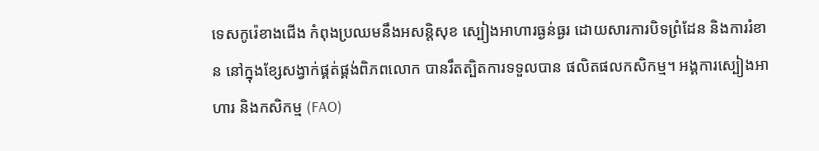ទេសកូរ៉េខាងជើង កំពុងប្រឈមនឹងអសន្តិសុខ ស្បៀងអាហារធ្ងន់ធ្ងរ ដោយសារការបិទព្រំដែន និងការរំខាន នៅក្នុងខ្សែសង្វាក់ផ្គត់ផ្គង់ពិភពលោក បានរឹតត្បិតការទទួលបាន ផលិតផលកសិកម្ម។ អង្គការស្បៀងអាហារ និងកសិកម្ម (FAO)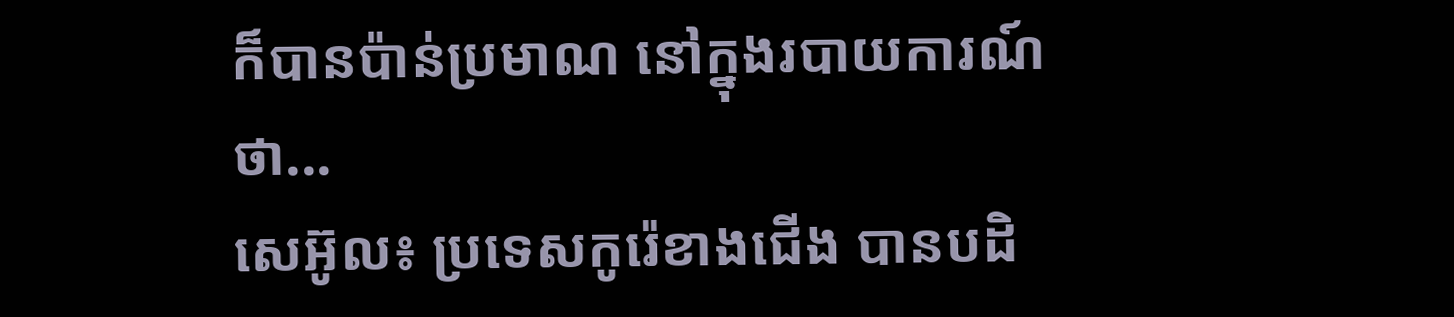ក៏បានប៉ាន់ប្រមាណ នៅក្នុងរបាយការណ៍ថា...
សេអ៊ូល៖ ប្រទេសកូរ៉េខាងជើង បានបដិ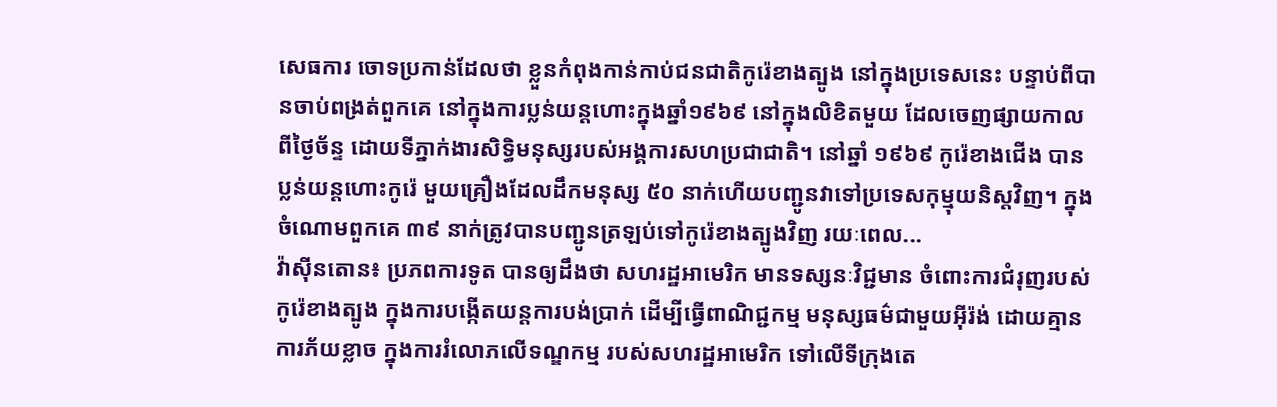សេធការ ចោទប្រកាន់ដែលថា ខ្លួនកំពុងកាន់កាប់ជនជាតិកូរ៉េខាងត្បូង នៅក្នុងប្រទេសនេះ បន្ទាប់ពីបានចាប់ពង្រត់ពួកគេ នៅក្នុងការប្លន់យន្ដហោះក្នុងឆ្នាំ១៩៦៩ នៅក្នុងលិខិតមួយ ដែលចេញផ្សាយកាលពីថ្ងៃច័ន្ទ ដោយទីភ្នាក់ងារសិទ្ធិមនុស្សរបស់អង្គការសហប្រជាជាតិ។ នៅឆ្នាំ ១៩៦៩ កូរ៉េខាងជើង បានប្លន់យន្តហោះកូរ៉េ មួយគ្រឿងដែលដឹកមនុស្ស ៥០ នាក់ហើយបញ្ជូនវាទៅប្រទេសកុម្មុយនិស្តវិញ។ ក្នុងចំណោមពួកគេ ៣៩ នាក់ត្រូវបានបញ្ជូនត្រឡប់ទៅកូរ៉េខាងត្បូងវិញ រយៈពេល...
វ៉ាស៊ីនតោន៖ ប្រភពការទូត បានឲ្យដឹងថា សហរដ្ឋអាមេរិក មានទស្សនៈវិជ្ជមាន ចំពោះការជំរុញរបស់កូរ៉េខាងត្បូង ក្នុងការបង្កើតយន្តការបង់ប្រាក់ ដើម្បីធ្វើពាណិជ្ជកម្ម មនុស្សធម៌ជាមួយអ៊ីរ៉ង់ ដោយគ្មានការភ័យខ្លាច ក្នុងការរំលោភលើទណ្ឌកម្ម របស់សហរដ្ឋអាមេរិក ទៅលើទីក្រុងតេ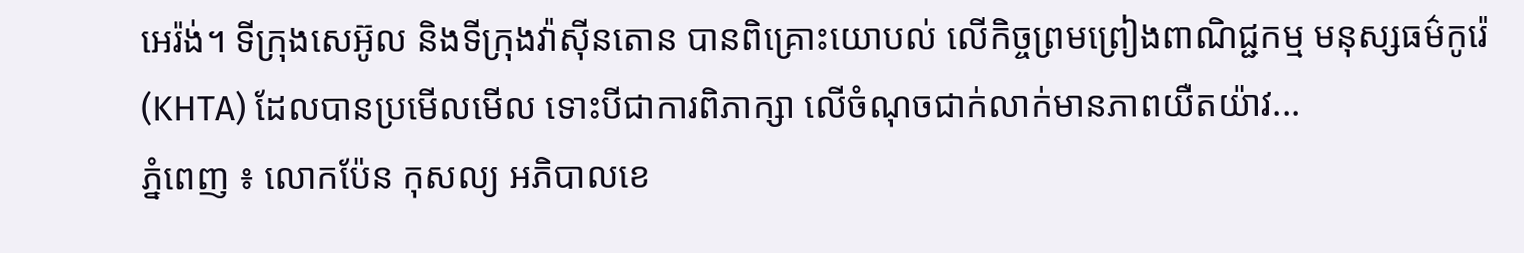អេរ៉ង់។ ទីក្រុងសេអ៊ូល និងទីក្រុងវ៉ាស៊ីនតោន បានពិគ្រោះយោបល់ លើកិច្ចព្រមព្រៀងពាណិជ្ជកម្ម មនុស្សធម៌កូរ៉េ (KHTA) ដែលបានប្រមើលមើល ទោះបីជាការពិភាក្សា លើចំណុចជាក់លាក់មានភាពយឺតយ៉ាវ...
ភ្នំពេញ ៖ លោកប៉ែន កុសល្យ អភិបាលខេ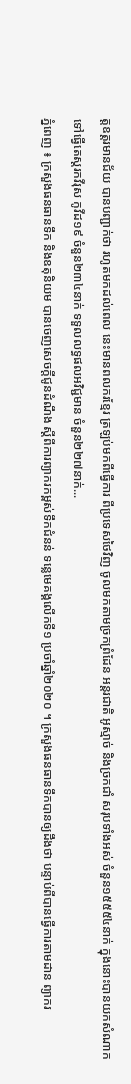ត្តឧត្តរមានជ័យ បានបញ្ជាក់ថា រហូតមកដល់ពេល នេះមានពលករខ្មែរ ត្រឡប់មកពីធ្វើការ ពីប្រទេសថៃវិញ ចូលមកតាមច្រកព្រំដែន អន្តរជាតិ អូស្មាច់ និងច្រកជាំ សរុបទាំងអស់ ចំនួន១៥៥៥៤នាក់ ក្នុងនោះបានយកសំណាក ទៅធ្វើតេស្តរកវីរុស កូវីដ១៩ ចំនួន២៣៤នាក់ ទទួលលទ្ធផលអវិជ្ជមាន ចំនួន២២៧នាក់...
ភ្នំពេញ ៖ ក្រសួងធនធានទឹក និងឧតុនិយម បានចេញសេចក្ដីជូនដំណឹង ស្ដីពីការព្យាករកម្ពស់ទឹកជំនន់ ទន្លេមេគង្គលើកទី១ ប្រចាំឆ្នាំ២០២០ ។ ក្រសួងធនធានទឹកបានឲ្យដឹងថា បន្ទាប់ពីបានធ្វើការតាមដាន ព្យាករ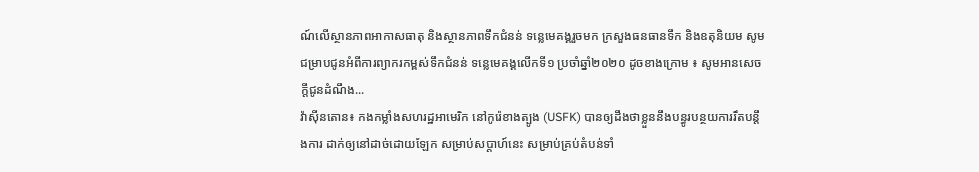ណ៍លើស្ថានភាពអាកាសធាតុ និងស្ថានភាពទឹកជំនន់ ទន្លេមេគង្គរួចមក ក្រសួងធនធានទឹក និងឧតុនិយម សូមជម្រាបជូនអំពីការព្យាករកម្ពស់ទឹកជំនន់ ទន្លេមេគង្គលើកទី១ ប្រចាំឆ្នាំ២០២០ ដូចខាងក្រោម ៖ សូមអានសេចក្តីជូនដំណឹង...
វ៉ាស៊ីនតោន៖ កងកម្លាំងសហរដ្ឋអាមេរិក នៅកូរ៉េខាងត្បូង (USFK) បានឲ្យដឹងថាខ្លួននឹងបន្ធូរបន្ថយការរឹតបន្តឹងការ ដាក់ឲ្យនៅដាច់ដោយឡែក សម្រាប់សប្តាហ៍នេះ សម្រាប់គ្រប់តំបន់ទាំ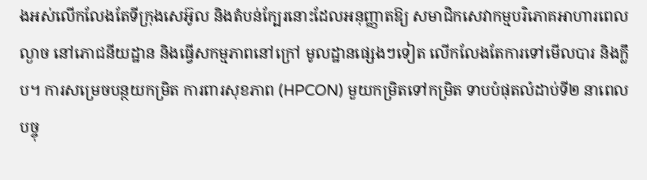ងអស់លើកលែងតែទីក្រុងសេអ៊ូល និងតំបន់ក្បែរនោះដែលអនុញ្ញាតឱ្យ សមាជិកសេវាកម្មបរិភោគអាហារពេលល្ងាច នៅភោជនីយដ្ឋាន និងធ្វើសកម្មភាពនៅក្រៅ មូលដ្ឋានផ្សេងៗទៀត លើកលែងតែការទៅមើលបារ និងក្លឹប។ ការសម្រេចបន្ថយកម្រិត ការពារសុខភាព (HPCON) មួយកម្រិតទៅកម្រិត ទាបបំផុតលំដាប់ទី២ នាពេលបច្ចុ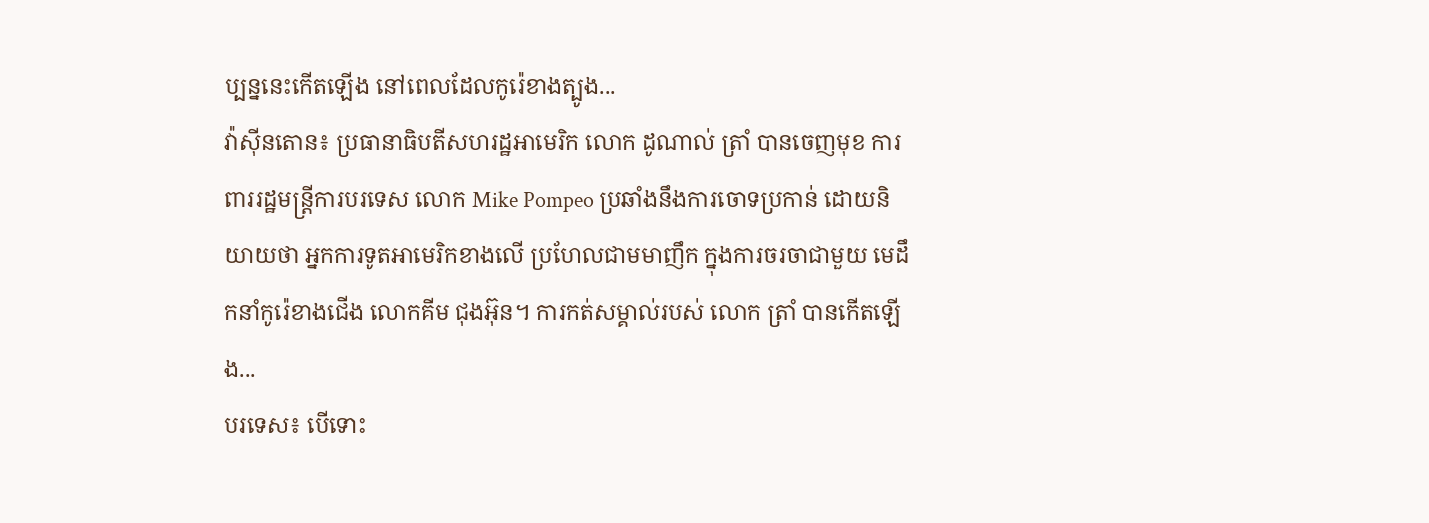ប្បន្ននេះកើតឡើង នៅពេលដែលកូរ៉េខាងត្បូង...
វ៉ាស៊ីនតោន៖ ប្រធានាធិបតីសហរដ្ឋអាមេរិក លោក ដូណាល់ ត្រាំ បានចេញមុខ ការពាររដ្ឋមន្រ្តីការបរទេស លោក Mike Pompeo ប្រឆាំងនឹងការចោទប្រកាន់ ដោយនិយាយថា អ្នកការទូតអាមេរិកខាងលើ ប្រហែលជាមមាញឹក ក្នុងការចរចាជាមួយ មេដឹកនាំកូរ៉េខាងជើង លោកគីម ជុងអ៊ុន។ ការកត់សម្គាល់របស់ លោក ត្រាំ បានកើតឡើង...
បរទេស៖ បើទោះ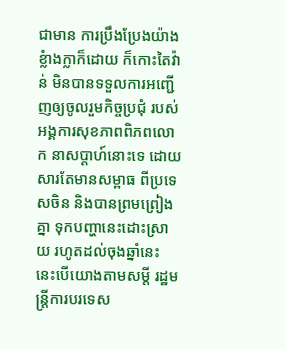ជាមាន ការប្រឹងប្រែងយ៉ាងខ្លំាងក្លាក៏ដោយ ក៏កោះតៃវ៉ាន់ មិនបានទទួលការអញ្ជើញឲ្យចូលរួមកិច្ចប្រជុំ របស់អង្គការសុខភាពពិភពលោក នាសប្ដាហ៍នោះទេ ដោយសារតែមានសម្ពាធ ពីប្រទេសចិន និងបានព្រមព្រៀងគ្នា ទុកបញ្ហានេះដោះស្រាយ រហូតដល់ចុងឆ្នាំនេះ នេះបើយោងតាមសម្តី រដ្ឋមន្ត្រីការបរទេស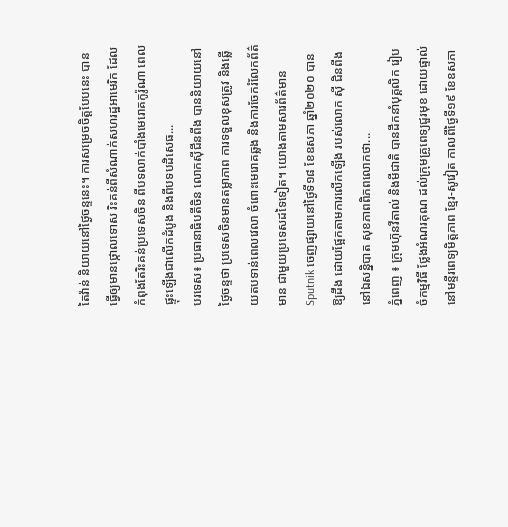តៃវ៉ាន់ និយាយនៅថ្ងៃចន្ទនេះ។ ការសម្រេចចិត្តបែបនេះ បានធ្វើឲ្យមានថ្កោលទោស រិះគន់ពីសំណាក់សហរដ្ឋអាមេរិក ដែលកំពុងតែរិះគន់ប្រទេសចិន ពីបទលាក់បាំងមេរោគកូរ៉ូណា ពេលផ្ទុះឡើងជាលើកដំបូង និងពីបទបដិសេធ...
បរទេស៖ ប្រធានាធិបតីចិន លោកស៊ីជីនពីង បាននិយាយនៅថ្ងៃចន្ទថា ប្រទេសចិនមានតម្លាភាព ការទទួលខុសត្រូវ និងឆ្លើយតបទាន់ពេលវេលា ចំពោះមេរោគឆ្លង និងការចែករំលែកព័ត៌មាន ជាមួយប្រទេសដទៃទៀត។ យោងតាមសារព័ត៌មាន Sputnik ចេញផ្សាយនៅថ្ងៃទី១៨ ខែឧសភា ឆ្នាំ២០២០ បានឱ្យដឹង ដោយផ្អែកតាមការលើកឡើង របស់លោក ស៊ី ជិនពីង នៅឯសន្និបាត សុខភាពពិភពលោកថា...
ភ្នំពេញ ៖ ក្រុមហ៊ុនវីតាល់ និងមីជាតិ បានដឹកនាំបុគ្គលិក រៀបចំកម្មវិធី ថ្លែងអំណរគុណ ដល់ក្រុមគ្រូពេទ្យជួរមុខ ដោយផ្ទាល់ នៅមន្ទីរពេទ្យមិត្តភាព ខ្មែរ-សូវៀត កាលពីថ្ងៃទី១៩ ខែឧសភា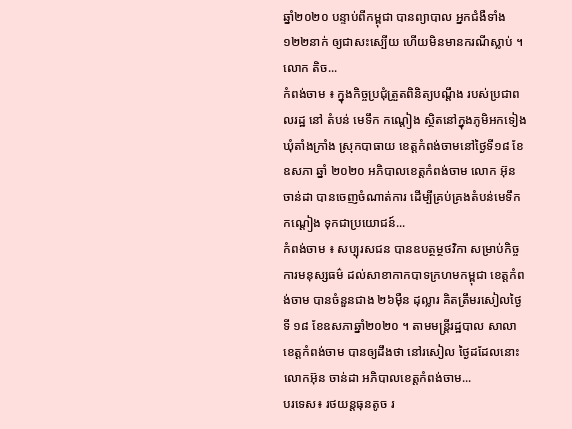ឆ្នាំ២០២០ បន្ទាប់ពីកម្ពុជា បានព្យាបាល អ្នកជំងឺទាំង១២២នាក់ ឲ្យជាសះស្បើយ ហើយមិនមានករណីស្លាប់ ។ លោក តិច...
កំពង់ចាម ៖ ក្នុងកិច្ចប្រជុំត្រួតពិនិត្យបណ្ដឹង របស់ប្រជាពលរដ្ឋ នៅ តំបន់ មេទឹក កណ្តៀង ស្ថិតនៅក្នុងភូមិអកទៀង ឃុំតាំងក្រាំង ស្រុកបាធាយ ខេត្តកំពង់ចាមនៅថ្ងៃទី១៨ ខែឧសភា ឆ្នាំ ២០២០ អភិបាលខេត្តកំពង់ចាម លោក អ៊ុន ចាន់ដា បានចេញចំណាត់ការ ដើម្បីគ្រប់គ្រងតំបន់មេទឹកកណ្ដៀង ទុកជាប្រយោជន៍...
កំពង់ចាម ៖ សប្បុរសជន បានឧបត្ថម្ថថវិកា សម្រាប់កិច្ចការមនុស្សធម៌ ដល់សាខាកាកបាទក្រហមកម្ពុជា ខេត្តកំពង់ចាម បានចំនួនជាង ២៦ម៉ឺន ដុល្លារ គិតត្រឹមរសៀលថ្ងៃទី ១៨ ខែឧសភាឆ្នាំ២០២០ ។ តាមមន្ត្រីរដ្ឋបាល សាលាខេត្តកំពង់ចាម បានឲ្យដឹងថា នៅរសៀល ថ្ងៃដដែលនោះ លោកអ៊ុន ចាន់ដា អភិបាលខេត្តកំពង់ចាម...
បរទេស៖ រថយន្តធុនតូច រ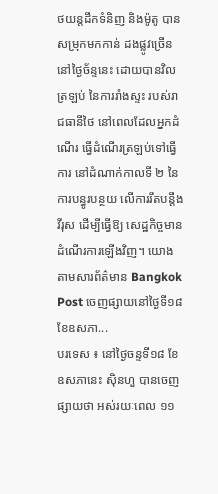ថយន្តដឹកទំនិញ និងម៉ូតូ បានសម្រុកមកកាន់ ដងផ្លូវច្រើននៅថ្ងៃច័ន្ទនេះ ដោយបានវិលត្រឡប់ នៃការរាំងស្ទះ របស់រាជធានីថៃ នៅពេលដែលអ្នកដំណើរ ធ្វើដំណើរត្រឡប់ទៅធ្វើការ នៅដំណាក់កាលទី ២ នៃការបន្ធូរបន្ថយ លើការរឹតបន្តឹងវីរុស ដើម្បីធ្វើឱ្យ សេដ្ឋកិច្ចមានដំណើរការឡើងវិញ។ យោងតាមសារព័ត៌មាន Bangkok Post ចេញផ្សាយនៅថ្ងៃទី១៨ ខែឧសភា...
បរទេស ៖ នៅថ្ងៃចន្ទទី១៨ ខែឧសភានេះ ស៊ិនហួ បានចេញផ្សាយថា អស់រយៈពេល ១១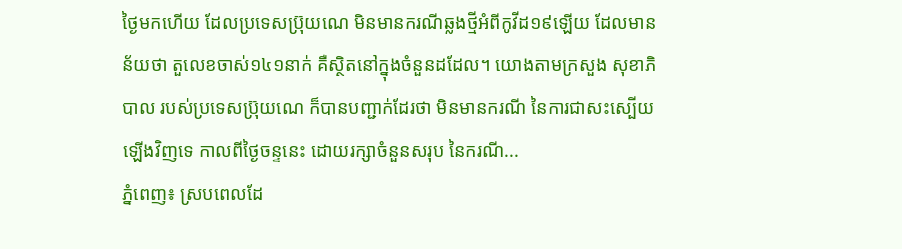ថ្ងៃមកហើយ ដែលប្រទេសប្រ៊ុយណេ មិនមានករណីឆ្លងថ្មីអំពីកូវីដ១៩ឡើយ ដែលមានន័យថា តួលេខចាស់១៤១នាក់ គឺស្ថិតនៅក្នុងចំនួនដដែល។ យោងតាមក្រសួង សុខាភិបាល របស់ប្រទេសប្រ៊ុយណេ ក៏បានបញ្ជាក់ដែរថា មិនមានករណី នៃការជាសះស្បើយឡើងវិញទេ កាលពីថ្ងៃចន្ទនេះ ដោយរក្សាចំនួនសរុប នៃករណី...
ភ្នំពេញ៖ ស្របពេលដែ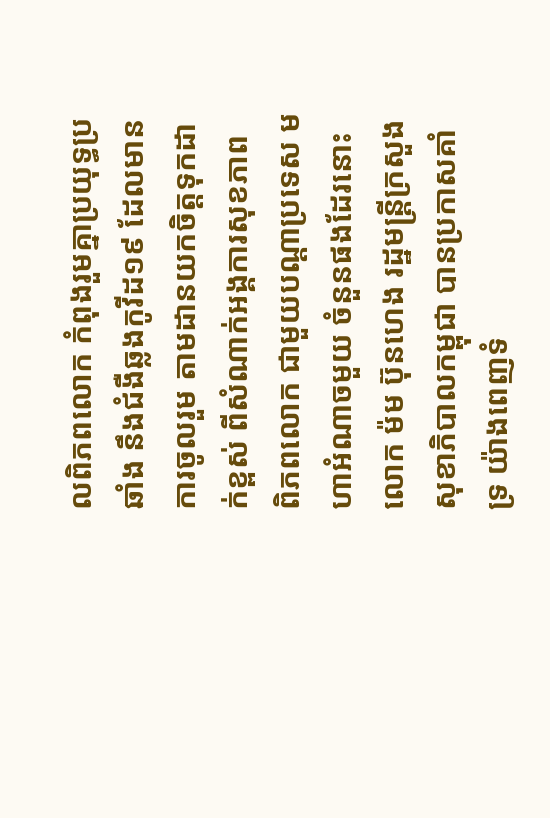លពិភពលោក កំពុងរួមគ្នាប្រយុទ្ធប្រឆាំង នឹងជំងឺឆ្លងកូវីដ១៩ ដែលមានការចូលរួម តាមដានយកចិត្តទុកដាក់ខ្ពស់ ពីសំណាក់អង្គការសុខភាព ពិភពលោក ជាមួយបណ្ដាប្រទេស មហាអំណាចមួយ ចំនួនផងដែរនោះ លោក ម៉ម ប៊ុនហេង រដ្ឋមន្រ្តីក្រសួង សុខាភិបាលកម្ពុជា បានប្រកាសគាំទ្រ យ៉ាងពេញទំ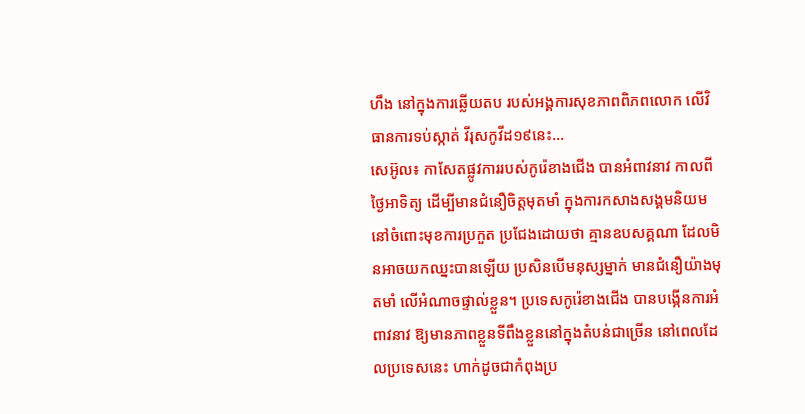ហឹង នៅក្នុងការឆ្លើយតប របស់អង្គការសុខភាពពិភពលោក លើវិធានការទប់ស្កាត់ វីរុសកូវីដ១៩នេះ...
សេអ៊ូល៖ កាសែតផ្លូវការរបស់កូរ៉េខាងជើង បានអំពាវនាវ កាលពីថ្ងៃអាទិត្យ ដើម្បីមានជំនឿចិត្តមុតមាំ ក្នុងការកសាងសង្គមនិយម នៅចំពោះមុខការប្រកួត ប្រជែងដោយថា គ្មានឧបសគ្គណា ដែលមិនអាចយកឈ្នះបានឡើយ ប្រសិនបើមនុស្សម្នាក់ មានជំនឿយ៉ាងមុតមាំ លើអំណាចផ្ទាល់ខ្លួន។ ប្រទេសកូរ៉េខាងជើង បានបង្កើនការអំពាវនាវ ឱ្យមានភាពខ្លួនទីពឹងខ្លួននៅក្នុងតំបន់ជាច្រើន នៅពេលដែលប្រទេសនេះ ហាក់ដូចជាកំពុងប្រ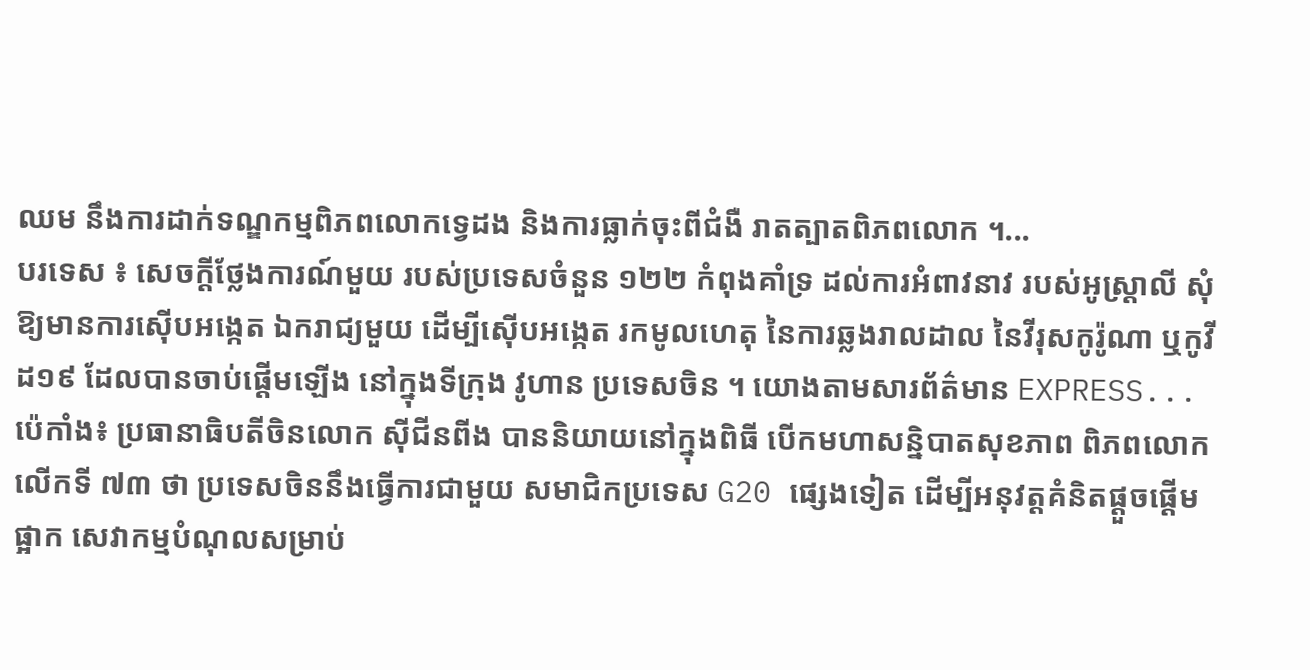ឈម នឹងការដាក់ទណ្ឌកម្មពិភពលោកទ្វេដង និងការធ្លាក់ចុះពីជំងឺ រាតត្បាតពិភពលោក ។...
បរទេស ៖ សេចក្តីថ្លែងការណ៍មួយ របស់ប្រទេសចំនួន ១២២ កំពុងគាំទ្រ ដល់ការអំពាវនាវ របស់អូស្រ្តាលី សុំឱ្យមានការស៊ើបអង្កេត ឯករាជ្យមួយ ដើម្បីស៊ើបអង្កេត រកមូលហេតុ នៃការឆ្លងរាលដាល នៃវីរុសកូរ៉ូណា ឬកូវីដ១៩ ដែលបានចាប់ផ្តើមឡើង នៅក្នុងទីក្រុង វូហាន ប្រទេសចិន ។ យោងតាមសារព័ត៌មាន EXPRESS...
ប៉េកាំង៖ ប្រធានាធិបតីចិនលោក ស៊ីជីនពីង បាននិយាយនៅក្នុងពិធី បើកមហាសន្និបាតសុខភាព ពិភពលោកលើកទី ៧៣ ថា ប្រទេសចិននឹងធ្វើការជាមួយ សមាជិកប្រទេស G20 ផ្សេងទៀត ដើម្បីអនុវត្តគំនិតផ្តួចផ្តើមផ្អាក សេវាកម្មបំណុលសម្រាប់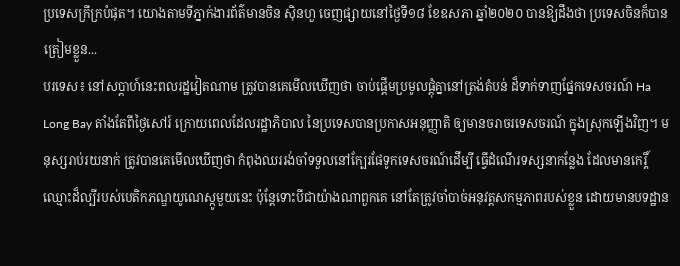ប្រទេសក្រីក្របំផុត។ យោងតាមទីភ្នាក់ងារព័ត៌មានចិន ស៊ិនហួ ចេញផ្សាយនៅថ្ងៃទី១៨ ខែឧសភា ឆ្នាំ២០២០ បានឱ្យដឹងថា ប្រទេសចិនក៏បានត្រៀមខ្លួន...
បរទេស៖ នៅសប្តាហ៍នេះពលរដ្ឋវៀតណាម ត្រូវបានគេមើលឃើញថា ចាប់ផ្តើមប្រមូលផ្តុំគ្នានៅត្រង់តំបន់ ដ៏ទាក់ទាញផ្នែកទេសចរណ៍ Ha Long Bay តាំងតែពីថ្ងៃសៅរ៍ ក្រោយពេលដែលរដ្ឋាភិបាល នៃប្រទេសបានប្រកាសអនុញ្ញាតិ ឲ្យមានចរាចរទេសចរណ៍ ក្នុងស្រុកឡើងវិញ។ មនុស្សរាប់រយនាក់ ត្រូវបានគេមើលឃើញថា កំពុងឈររង់ចាំទទួលនៅក្បែរផែទូកទេសចរណ៍ដើម្បី ធ្វើដំណើរទស្សនាកន្លែង ដែលមានកេរ្តិ៍ឈ្មោះដ៏ល្បីរបស់បេតិកភណ្ឌយូណេស្កូមួយនេះ ប៉ុន្តែទោះបីជាយ៉ាងណាពួកគេ នៅតែត្រូវចាំបាច់អនុវត្តសកម្មភាពរបស់ខ្លួន ដោយមានបទដ្ឋាន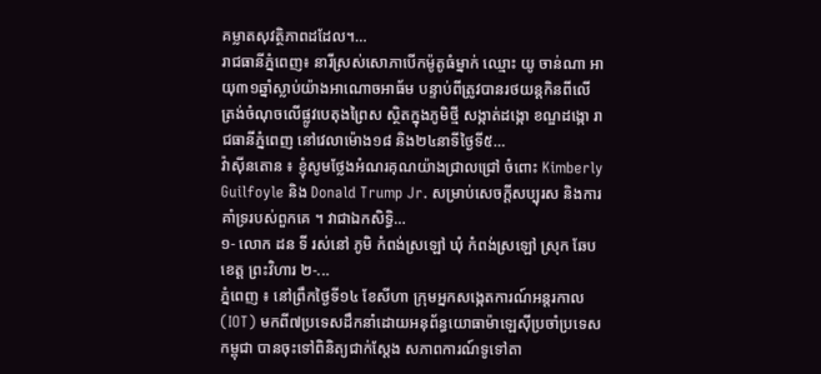គម្លាតសុវត្ថិភាពដដែល។...
រាជធានីភ្នំពេញ៖ នារីស្រស់សោភាបើកម៉ូតូធំម្នាក់ ឈ្មោះ យូ ចាន់ណា អាយុ៣១ឆ្នាំស្លាប់យ៉ាងអាណោចអាធ័ម បន្ទាប់ពីត្រូវបានរថយន្តកិនពីលើ ត្រង់ចំណុចលើផ្លូវបេតុងព្រៃស ស្ថិតក្នុងភូមិថ្មី សង្កាត់ដង្កោ ខណ្ឌដង្កោ រាជធានីភ្នំពេញ នៅវេលាម៉ោង១៨ និង២៤នាទីថ្ងៃទី៥...
វ៉ាស៊ីនតោន ៖ ខ្ញុំសូមថ្លែងអំណរគុណយ៉ាងជ្រាលជ្រៅ ចំពោះ Kimberly Guilfoyle និង Donald Trump Jr. សម្រាប់សេចក្តីសប្បុរស និងការគាំទ្ររបស់ពួកគេ ។ វាជាឯកសិទ្ធិ...
១- លោក ដន ទី រស់នៅ ភូមិ កំពង់ស្រឡៅ ឃុំ កំពង់ស្រឡៅ ស្រុក ឆែប ខេត្ត ព្រះវិហារ ២-...
ភ្នំពេញ ៖ នៅព្រឹកថ្ងៃទី១៤ ខែសីហា ក្រុមអ្នកសង្កេតការណ៍អន្តរកាល (IOT) មកពី៧ប្រទេសដឹកនាំដោយអនុព័ន្ធយោធាម៉ាឡេស៊ីប្រចាំប្រទេសកម្ពុជា បានចុះទៅពិនិត្យជាក់ស្តែង សភាពការណ៍ទូទៅតា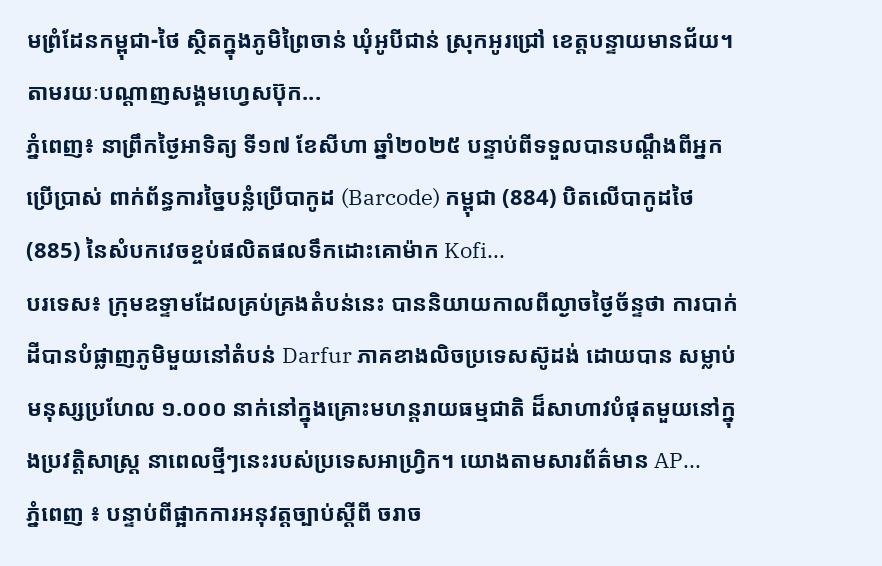មព្រំដែនកម្ពុជា-ថៃ ស្ថិតក្នុងភូមិព្រៃចាន់ ឃុំអូបីជាន់ ស្រុកអូរជ្រៅ ខេត្តបន្ទាយមានជ័យ។ តាមរយៈបណ្ដាញសង្គមហ្វេសប៊ុក...
ភ្នំពេញ៖ នាព្រឹកថ្ងៃអាទិត្យ ទី១៧ ខែសីហា ឆ្នាំ២០២៥ បន្ទាប់ពីទទួលបានបណ្តឹងពីអ្នកប្រើប្រាស់ ពាក់ព័ន្ធការច្នៃបន្លំប្រើបាកូដ (Barcode) កម្ពុជា (884) បិតលើបាកូដថៃ (885) នៃសំបកវេចខ្ចប់ផលិតផលទឹកដោះគោម៉ាក Kofi...
បរទេស៖ ក្រុមឧទ្ទាមដែលគ្រប់គ្រងតំបន់នេះ បាននិយាយកាលពីល្ងាចថ្ងៃច័ន្ទថា ការបាក់ដីបានបំផ្លាញភូមិមួយនៅតំបន់ Darfur ភាគខាងលិចប្រទេសស៊ូដង់ ដោយបាន សម្លាប់មនុស្សប្រហែល ១.០០០ នាក់នៅក្នុងគ្រោះមហន្តរាយធម្មជាតិ ដ៏សាហាវបំផុតមួយនៅក្នុងប្រវត្តិសាស្ត្រ នាពេលថ្មីៗនេះរបស់ប្រទេសអាហ្វ្រិក។ យោងតាមសារព័ត៌មាន AP...
ភ្នំពេញ ៖ បន្ទាប់ពីផ្អាកការអនុវត្តច្បាប់ស្ដីពី ចរាច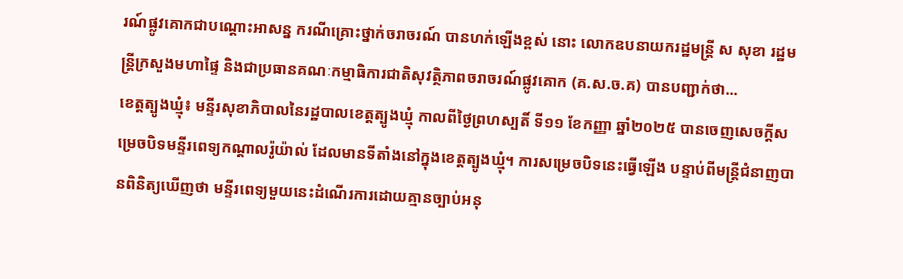រណ៍ផ្លូវគោកជាបណ្ដោះអាសន្ន ករណីគ្រោះថ្នាក់ចរាចរណ៍ បានហក់ឡើងខ្ពស់ នោះ លោកឧបនាយករដ្ឋមន្ត្រី ស សុខា រដ្ឋមន្ត្រីក្រសួងមហាផ្ទៃ និងជាប្រធានគណៈកម្មាធិការជាតិសុវត្ថិភាពចរាចរណ៍ផ្លូវគោក (គ.ស.ច.គ) បានបញ្ជាក់ថា...
ខេត្តត្បូងឃ្មុំ៖ មន្ទីរសុខាភិបាលនៃរដ្ឋបាលខេត្តត្បូងឃ្មុំ កាលពីថ្ងៃព្រហស្បតិ៍ ទី១១ ខែកញ្ញា ឆ្នាំ២០២៥ បានចេញសេចក្តីសម្រេចបិទមន្ទីរពេទ្យកណ្ដាលរ៉ូយ៉ាល់ ដែលមានទីតាំងនៅក្នុងខេត្តត្បូងឃ្មុំ។ ការសម្រេចបិទនេះធ្វើឡើង បន្ទាប់ពីមន្ត្រីជំនាញបានពិនិត្យឃើញថា មន្ទីរពេទ្យមួយនេះដំណើរការដោយគ្មានច្បាប់អនុ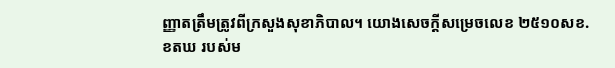ញ្ញាតត្រឹមត្រូវពីក្រសួងសុខាភិបាល។ យោងសេចក្តីសម្រេចលេខ ២៥១០សខ.ខតឃ របស់ម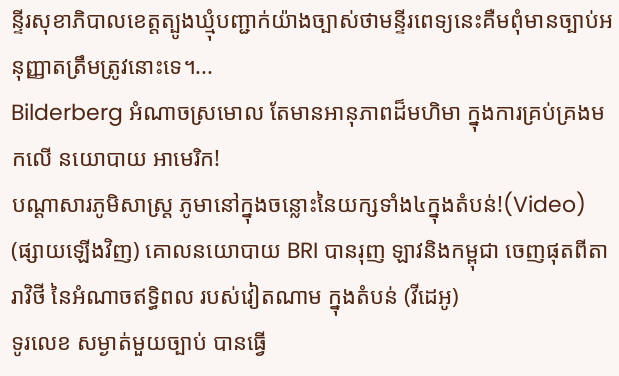ន្ទីរសុខាភិបាលខេត្តត្បូងឃ្មុំបញ្ជាក់យ៉ាងច្បាស់ថាមន្ទីរពេទ្យនេះគឺមពុំមានច្បាប់អនុញ្ញាតត្រឹមត្រូវនោះទេ។...
Bilderberg អំណាចស្រមោល តែមានអានុភាពដ៏មហិមា ក្នុងការគ្រប់គ្រងមកលើ នយោបាយ អាមេរិក!
បណ្ដាសារភូមិសាស្រ្ត ភូមានៅក្នុងចន្លោះនៃយក្សទាំង៤ក្នុងតំបន់!(Video)
(ផ្សាយឡើងវិញ) គោលនយោបាយ BRI បានរុញ ឡាវនិងកម្ពុជា ចេញផុតពីតារាវិថី នៃអំណាចឥទ្ធិពល របស់វៀតណាម ក្នុងតំបន់ (វីដេអូ)
ទូរលេខ សម្ងាត់មួយច្បាប់ បានធ្វើ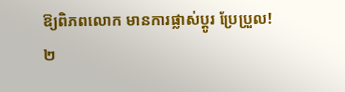ឱ្យពិភពលោក មានការផ្លាស់ប្ដូរ ប្រែប្រួល!
២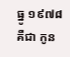ធ្នូ ១៩៧៨ គឺជា កូន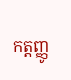កត្តញ្ញូ